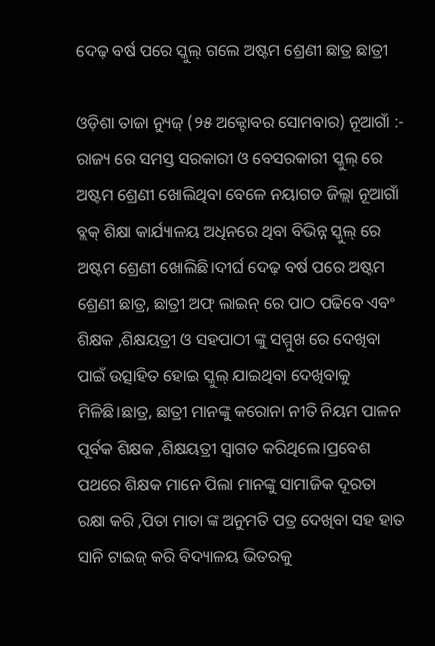ଦେଢ଼ ବର୍ଷ ପରେ ସ୍କୁଲ୍ ଗଲେ ଅଷ୍ଟମ ଶ୍ରେଣୀ ଛାତ୍ର ଛାତ୍ରୀ

ଓଡ଼ିଶା ତାଜା ନ୍ୟୁଜ୍ (୨୫ ଅକ୍ଟୋବର ସୋମବାର) ନୂଆଗାଁ :-  ରାଜ୍ୟ ରେ ସମସ୍ତ ସରକାରୀ ଓ ବେସରକାରୀ ସ୍କୁଲ୍ ରେ ଅଷ୍ଟମ ଶ୍ରେଣୀ ଖୋଲିଥିବା ବେଳେ ନୟାଗଡ ଜିଲ୍ଲା ନୂଆଗାଁ ବ୍ଲକ୍ ଶିକ୍ଷା କାର୍ଯ୍ୟାଳୟ ଅଧିନରେ ଥିବା ବିଭିନ୍ନ ସ୍କୁଲ୍ ରେ ଅଷ୍ଟମ ଶ୍ରେଣୀ ଖୋଲିଛି।ଦୀର୍ଘ ଦେଢ଼ ବର୍ଷ ପରେ ଅଷ୍ଟମ ଶ୍ରେଣୀ ଛାତ୍ର, ଛାତ୍ରୀ ଅଫ୍ ଲାଇନ୍ ରେ ପାଠ ପଢିବେ ଏବଂ ଶିକ୍ଷକ ,ଶିକ୍ଷୟତ୍ରୀ ଓ ସହପାଠୀ ଙ୍କୁ ସମ୍ମୁଖ ରେ ଦେଖିବା ପାଇଁ ଉତ୍ସାହିତ ହୋଇ ସ୍କୁଲ୍ ଯାଇଥିବା ଦେଖିବାକୁ ମିଳିଛି।ଛାତ୍ର, ଛାତ୍ରୀ ମାନଙ୍କୁ କରୋନା ନୀତି ନିୟମ ପାଳନ ପୂର୍ବକ ଶିକ୍ଷକ ,ଶିକ୍ଷୟତ୍ରୀ ସ୍ଵାଗତ କରିଥିଲେ।ପ୍ରବେଶ ପଥରେ ଶିକ୍ଷକ ମାନେ ପିଲା ମାନଙ୍କୁ ସାମାଜିକ ଦୂରତା ରକ୍ଷା କରି ,ପିତା ମାତା ଙ୍କ ଅନୁମତି ପତ୍ର ଦେଖିବା ସହ ହାତ ସାନି ଟାଇଜ୍ କରି ବିଦ୍ୟାଳୟ ଭିତରକୁ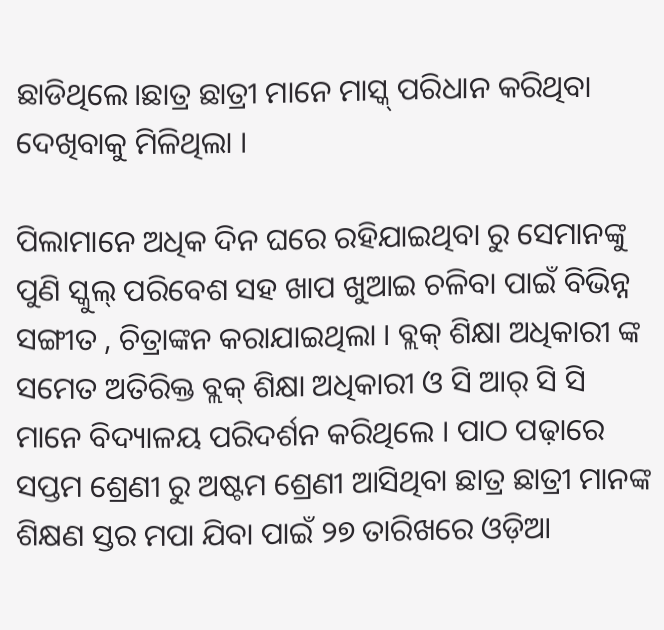ଛାଡିଥିଲେ।ଛାତ୍ର ଛାତ୍ରୀ ମାନେ ମାସ୍କ୍ ପରିଧାନ କରିଥିବା ଦେଖିବାକୁ ମିଳିଥିଲା ।

ପିଲାମାନେ ଅଧିକ ଦିନ ଘରେ ରହିଯାଇଥିବା ରୁ ସେମାନଙ୍କୁ ପୁଣି ସ୍କୁଲ୍ ପରିବେଶ ସହ ଖାପ ଖୁଆଇ ଚଳିବା ପାଇଁ ବିଭିନ୍ନ ସଙ୍ଗୀତ , ଚିତ୍ରାଙ୍କନ କରାଯାଇଥିଲା । ବ୍ଲକ୍ ଶିକ୍ଷା ଅଧିକାରୀ ଙ୍କ ସମେତ ଅତିରିକ୍ତ ବ୍ଲକ୍ ଶିକ୍ଷା ଅଧିକାରୀ ଓ ସି ଆର୍ ସି ସି ମାନେ ବିଦ୍ୟାଳୟ ପରିଦର୍ଶନ କରିଥିଲେ । ପାଠ ପଢ଼ାରେ ସପ୍ତମ ଶ୍ରେଣୀ ରୁ ଅଷ୍ଟମ ଶ୍ରେଣୀ ଆସିଥିବା ଛାତ୍ର ଛାତ୍ରୀ ମାନଙ୍କ ଶିକ୍ଷଣ ସ୍ତର ମପା ଯିବା ପାଇଁ ୨୭ ତାରିଖରେ ଓଡ଼ିଆ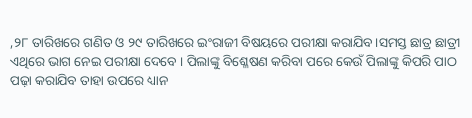,୨୮ ତାରିଖରେ ଗଣିତ ଓ ୨୯ ତାରିଖରେ ଇଂରାଜୀ ବିଷୟରେ ପରୀକ୍ଷା କରାଯିବ।ସମସ୍ତ ଛାତ୍ର ଛାତ୍ରୀ ଏଥିରେ ଭାଗ ନେଇ ପରୀକ୍ଷା ଦେବେ । ପିଲାଙ୍କୁ ବିଶ୍ଳେଷଣ କରିବା ପରେ କେଉଁ ପିଲାଙ୍କୁ କିପରି ପାଠ ପଢ଼ା କରାଯିବ ତାହା ଉପରେ ଧ୍ୟାନ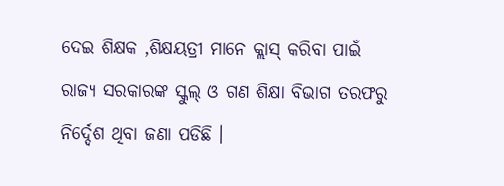ଦେଇ ଶିକ୍ଷକ ,ଶିକ୍ଷୟତ୍ରୀ ମାନେ କ୍ଲାସ୍ କରିବା ପାଇଁ ରାଜ୍ୟ ସରକାରଙ୍କ ସ୍କୁଲ୍ ଓ ଗଣ ଶିକ୍ଷା ବିଭାଗ ତରଫରୁ ନିର୍ଦ୍ଦେଶ ଥିବା ଜଣା ପଡିଛି ।